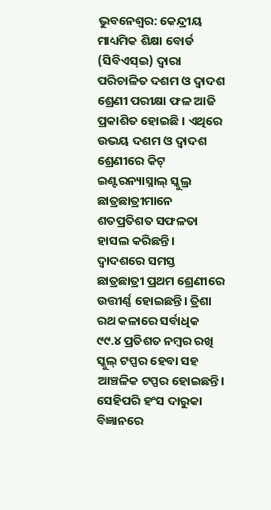ଭୁବନେଶ୍ୱର: କେନ୍ଦ୍ରୀୟ ମାଧ୍ୟମିକ ଶିକ୍ଷା ବୋର୍ଡ (ସିବିଏସ୍ଇ) ଦ୍ୱାରା ପରିଚାଳିତ ଦଶମ ଓ ଦ୍ୱାଦଶ ଶ୍ରେଣୀ ପରୀକ୍ଷା ଫଳ ଆଜି ପ୍ରକାଶିତ ହୋଇଛି । ଏଥିରେ ଉଭୟ ଦଶମ ଓ ଦ୍ୱାଦଶ ଶ୍ରେଣୀରେ କିଟ୍ ଇଣ୍ଟରନ୍ୟାସ୍ନାଲ୍ ସ୍କୁଲ୍ର ଛାତ୍ରଛାତ୍ରୀମାନେ ଶତପ୍ରତିଶତ ସଫଳତା ହାସଲ କରିଛନ୍ତି। ଦ୍ୱାଦଶରେ ସମସ୍ତ ଛାତ୍ରଛାତ୍ରୀ ପ୍ରଥମ ଶ୍ରେଣୀରେ ଉତ୍ତୀର୍ଣ୍ଣ ହୋଇଛନ୍ତି। ତ୍ରିଶା ରଥ କଳାରେ ସର୍ବାଧିକ ୯୯.୪ ପ୍ରତିଶତ ନମ୍ବର ରଖି ସ୍କୁଲ୍ ଟପ୍ପର ହେବା ସହ ଆଞ୍ଚଳିକ ଟପ୍ପର ହୋଇଛନ୍ତି। ସେହିପରି ହଂସ ଦାରୁକା ବିଜ୍ଞାନରେ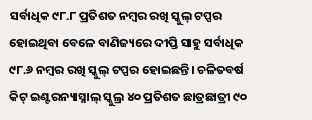ସର୍ବାଧିକ ୯୮.୮ ପ୍ରତିଶତ ନମ୍ବର ରଖି ସ୍କୁଲ୍ ଟପ୍ପର ହୋଇଥିବା ବେଳେ ବାଣିଜ୍ୟରେ ଦୀପ୍ତି ସାହୁ ସର୍ବାଧିକ ୯୮.୬ ନମ୍ବର ରଖି ସ୍କୁଲ୍ ଟପ୍ପର ହୋଇଛନ୍ତି। ଚଳିତବର୍ଷ କିଟ୍ ଇଣ୍ଟରନ୍ୟାସ୍ନାଲ୍ ସ୍କୁଲ୍ର ୪୦ ପ୍ରତିଶତ ଛାତ୍ରଛାତ୍ରୀ ୯୦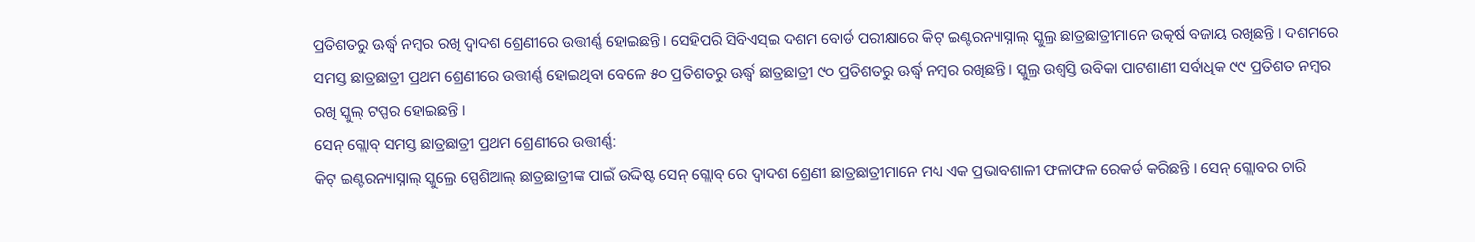ପ୍ରତିଶତରୁ ଊର୍ଦ୍ଧ୍ୱ ନମ୍ବର ରଖି ଦ୍ୱାଦଶ ଶ୍ରେଣୀରେ ଉତ୍ତୀର୍ଣ୍ଣ ହୋଇଛନ୍ତି। ସେହିପରି ସିବିଏସ୍ଇ ଦଶମ ବୋର୍ଡ ପରୀକ୍ଷାରେ କିଟ୍ ଇଣ୍ଟରନ୍ୟାସ୍ନାଲ୍ ସ୍କୁଲ୍ର ଛାତ୍ରଛାତ୍ରୀମାନେ ଉତ୍କର୍ଷ ବଜାୟ ରଖିଛନ୍ତି । ଦଶମରେ ସମସ୍ତ ଛାତ୍ରଛାତ୍ରୀ ପ୍ରଥମ ଶ୍ରେଣୀରେ ଉତ୍ତୀର୍ଣ୍ଣ ହୋଇଥିବା ବେଳେ ୫୦ ପ୍ରତିଶତରୁ ଊର୍ଦ୍ଧ୍ୱ ଛାତ୍ରଛାତ୍ରୀ ୯୦ ପ୍ରତିଶତରୁ ଊର୍ଦ୍ଧ୍ୱ ନମ୍ବର ରଖିଛନ୍ତି। ସ୍କୁଲ୍ର ଉଶ୍ୱସ୍ତି ଉବିକା ପାଟଶାଣୀ ସର୍ବାଧିକ ୯୯ ପ୍ରତିଶତ ନମ୍ବର ରଖି ସ୍କୁଲ୍ ଟପ୍ପର ହୋଇଛନ୍ତି ।
ସେନ୍ ଗ୍ଲୋବ୍ ସମସ୍ତ ଛାତ୍ରଛାତ୍ରୀ ପ୍ରଥମ ଶ୍ରେଣୀରେ ଉତ୍ତୀର୍ଣ୍ଣ:
କିଟ୍ ଇଣ୍ଟରନ୍ୟାସ୍ନାଲ୍ ସ୍କୁଲ୍ରେ ସ୍ପେଶିଆଲ୍ ଛାତ୍ରଛାତ୍ରୀଙ୍କ ପାଇଁ ଉଦ୍ଦିଷ୍ଟ ସେନ୍ ଗ୍ଲୋବ୍ ରେ ଦ୍ୱାଦଶ ଶ୍ରେଣୀ ଛାତ୍ରଛାତ୍ରୀମାନେ ମଧ୍ୟ ଏକ ପ୍ରଭାବଶାଳୀ ଫଳାଫଳ ରେକର୍ଡ କରିଛନ୍ତି । ସେନ୍ ଗ୍ଲୋବର ଚାରି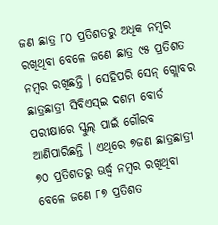ଜଣ ଛାତ୍ର ୮୦ ପ୍ରତିଶତରୁ ଅଧିକ ନମ୍ବର ରଖିଥିବା ବେଳେ ଜଣେ ଛାତ୍ର ୯୫ ପ୍ରତିଶତ ନମ୍ବର ରଖିଛନ୍ତି । ସେହିପରି ସେନ୍ ଗ୍ଲୋବର ଛାତ୍ରଛାତ୍ରୀ ସିବିଏସ୍ଇ ଦଶମ ବୋର୍ଡ ପରୀକ୍ଷାରେ ସ୍କୁଲ୍ ପାଇଁ ଗୌରବ ଆଣିପାରିଛନ୍ତି । ଏଥିରେ ୭ଜଣ ଛାତ୍ରଛାତ୍ରୀ ୭୦ ପ୍ରତିଶତରୁ ଊର୍ଦ୍ଧ୍ୱ ନମ୍ବର ରଖିଥିବା ବେଳେ ଜଣେ ୮୭ ପ୍ରତିଶତ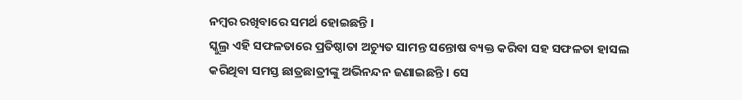ନମ୍ବର ରଖିବାରେ ସମର୍ଥ ହୋଇଛନ୍ତି ।
ସ୍କୁଲ୍ର ଏହି ସଫଳତାରେ ପ୍ରତିଷ୍ଠାତା ଅଚ୍ୟୁତ ସାମନ୍ତ ସନ୍ତୋଷ ବ୍ୟକ୍ତ କରିବା ସହ ସଫଳତା ହାସଲ କରିଥିବା ସମସ୍ତ ଛାତ୍ରଛାତ୍ରୀଙ୍କୁ ଅଭିନନ୍ଦନ ଜଣାଇଛନ୍ତି । ସେ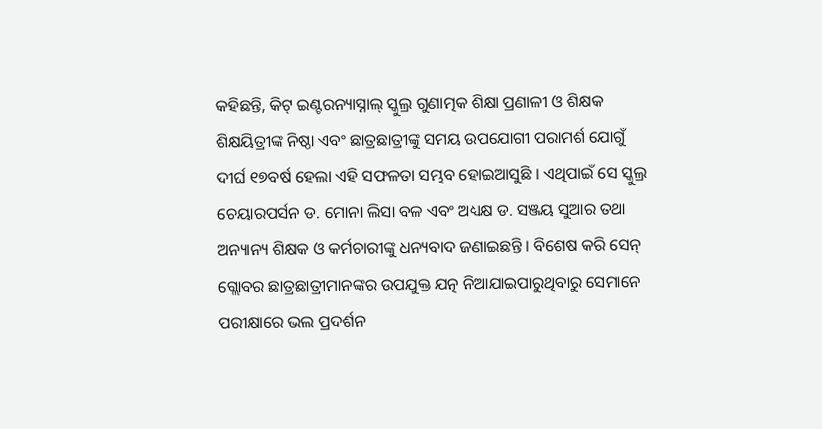କହିଛନ୍ତି, କିଟ୍ ଇଣ୍ଟରନ୍ୟାସ୍ନାଲ୍ ସ୍କୁଲ୍ର ଗୁଣାତ୍ମକ ଶିକ୍ଷା ପ୍ରଣାଳୀ ଓ ଶିକ୍ଷକ ଶିକ୍ଷୟିତ୍ରୀଙ୍କ ନିଷ୍ଠା ଏବଂ ଛାତ୍ରଛାତ୍ରୀଙ୍କୁ ସମୟ ଉପଯୋଗୀ ପରାମର୍ଶ ଯୋଗୁଁ ଦୀର୍ଘ ୧୭ବର୍ଷ ହେଲା ଏହି ସଫଳତା ସମ୍ଭବ ହୋଇଆସୁଛି । ଏଥିପାଇଁ ସେ ସ୍କୁଲ୍ର ଚେୟାରପର୍ସନ ଡ. ମୋନା ଲିସା ବଳ ଏବଂ ଅଧ୍ୟକ୍ଷ ଡ. ସଞ୍ଜୟ ସୁଆର ତଥା ଅନ୍ୟାନ୍ୟ ଶିକ୍ଷକ ଓ କର୍ମଚାରୀଙ୍କୁ ଧନ୍ୟବାଦ ଜଣାଇଛନ୍ତି । ବିଶେଷ କରି ସେନ୍ ଗ୍ଲୋବର ଛାତ୍ରଛାତ୍ରୀମାନଙ୍କର ଉପଯୁକ୍ତ ଯତ୍ନ ନିଆଯାଇପାରୁଥିବାରୁ ସେମାନେ ପରୀକ୍ଷାରେ ଭଲ ପ୍ରଦର୍ଶନ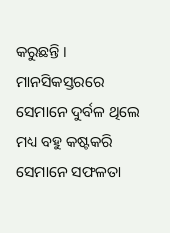କରୁଛନ୍ତି । ମାନସିକସ୍ତରରେ ସେମାନେ ଦୁର୍ବଳ ଥିଲେ ମଧ୍ୟ ବହୁ କଷ୍ଟକରି ସେମାନେ ସଫଳତା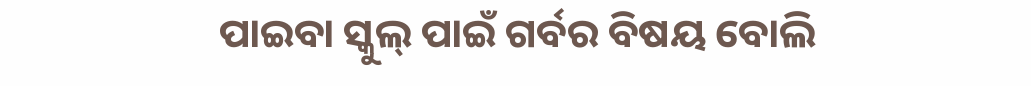ପାଇବା ସ୍କୁଲ୍ ପାଇଁ ଗର୍ବର ବିଷୟ ବୋଲି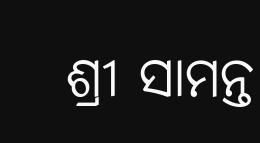ଶ୍ରୀ ସାମନ୍ତ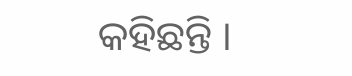କହିଛନ୍ତି ।